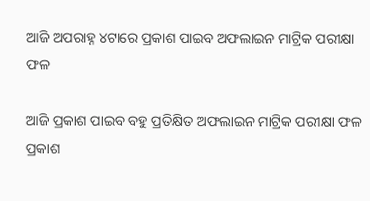ଆଜି ଅପରାହ୍ନ ୪ଟାରେ ପ୍ରକାଶ ପାଇବ ଅଫଲାଇନ ମାଟ୍ରିକ ପରୀକ୍ଷା ଫଳ

ଆଜି ପ୍ରକାଶ ପାଇବ ବହୁ ପ୍ରତିକ୍ଷିତ ଅଫଲାଇନ ମାଟ୍ରିକ ପରୀକ୍ଷା ଫଳ ପ୍ରକାଶ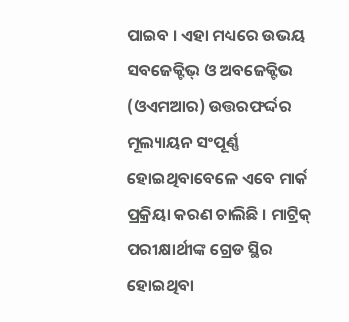ପାଇବ । ଏହା ମଧ୍ୟରେ ଉଭୟ ସବଜେକ୍ଟିଭ୍ ଓ ଅବଜେକ୍ଟିଭ (ଓଏମଆର) ଉତ୍ତରଫର୍ଦ୍ଦର ମୂଲ୍ୟାୟନ ସଂପୂର୍ଣ୍ଣ ହୋଇଥିବାବେଳେ ଏବେ ମାର୍କ ପ୍ରକ୍ରିୟା କରଣ ଚାଲିଛି । ମାଟ୍ରିକ୍ ପରୀକ୍ଷାର୍ଥୀଙ୍କ ଗ୍ରେଡ ସ୍ଥିର ହୋଇଥିବା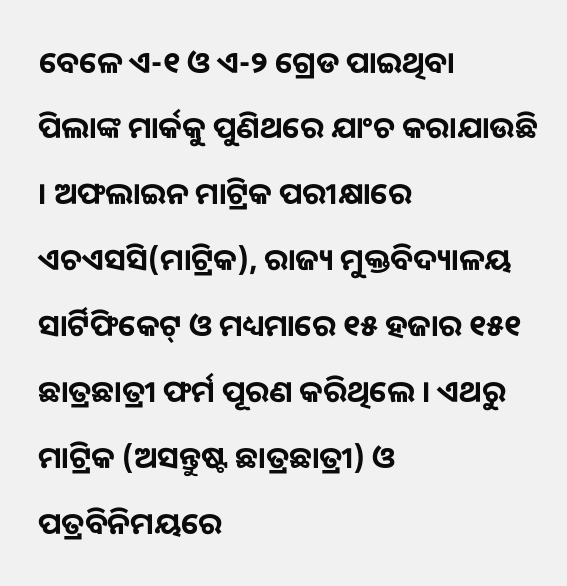ବେଳେ ଏ-୧ ଓ ଏ-୨ ଗ୍ରେଡ ପାଇଥିବା ପିଲାଙ୍କ ମାର୍କକୁ ପୁଣିଥରେ ଯାଂଚ କରାଯାଉଛି । ଅଫଲାଇନ ମାଟ୍ରିକ ପରୀକ୍ଷାରେ ଏଚଏସସି(ମାଟ୍ରିକ), ରାଜ୍ୟ ମୁକ୍ତବିଦ୍ୟାଳୟ ସାର୍ଟିଫିକେଟ୍ ଓ ମଧ୍ୟମାରେ ୧୫ ହଜାର ୧୫୧ ଛାତ୍ରଛାତ୍ରୀ ଫର୍ମ ପୂରଣ କରିଥିଲେ । ଏଥରୁ ମାଟ୍ରିକ (ଅସନ୍ତୁଷ୍ଟ ଛାତ୍ରଛାତ୍ରୀ) ଓ ପତ୍ରବିନିମୟରେ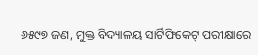୬୫୯୭ ଜଣ, ମୁକ୍ତ ବିଦ୍ୟାଳୟ ସାର୍ଟିଫିକେଟ୍ ପରୀକ୍ଷାରେ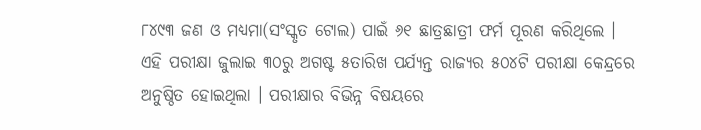୮୪୯୩ ଜଣ ଓ ମଧ୍ୟମା(ସଂସ୍କୃତ ଟୋଲ) ପାଇଁ ୬୧ ଛାତ୍ରଛାତ୍ରୀ ଫର୍ମ ପୂରଣ କରିଥିଲେ । ଏହି ପରୀକ୍ଷା ଜୁଲାଇ ୩୦ରୁ ଅଗଷ୍ଟ ୫ତାରିଖ ପର୍ଯ୍ୟନ୍ତ ରାଜ୍ୟର ୫୦୪ଟି ପରୀକ୍ଷା କେନ୍ଦ୍ରରେ ଅନୁଷ୍ଠିତ ହୋଇଥିଲା । ପରୀକ୍ଷାର ବିଭିନ୍ନ ବିଷୟରେ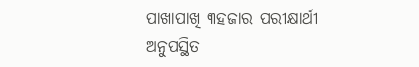ପାଖାପାଖି ୩ହଜାର ପରୀକ୍ଷାର୍ଥୀ ଅନୁପସ୍ଥିତ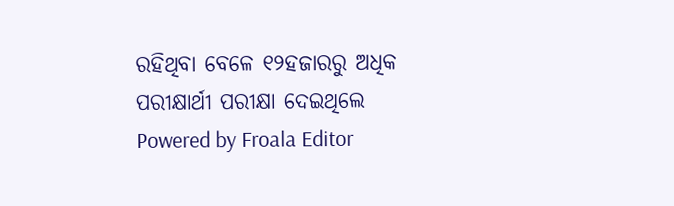ରହିଥିବା ବେଳେ ୧୨ହଜାରରୁ ଅଧିକ ପରୀକ୍ଷାର୍ଥୀ ପରୀକ୍ଷା ଦେଇଥିଲେ
Powered by Froala Editor